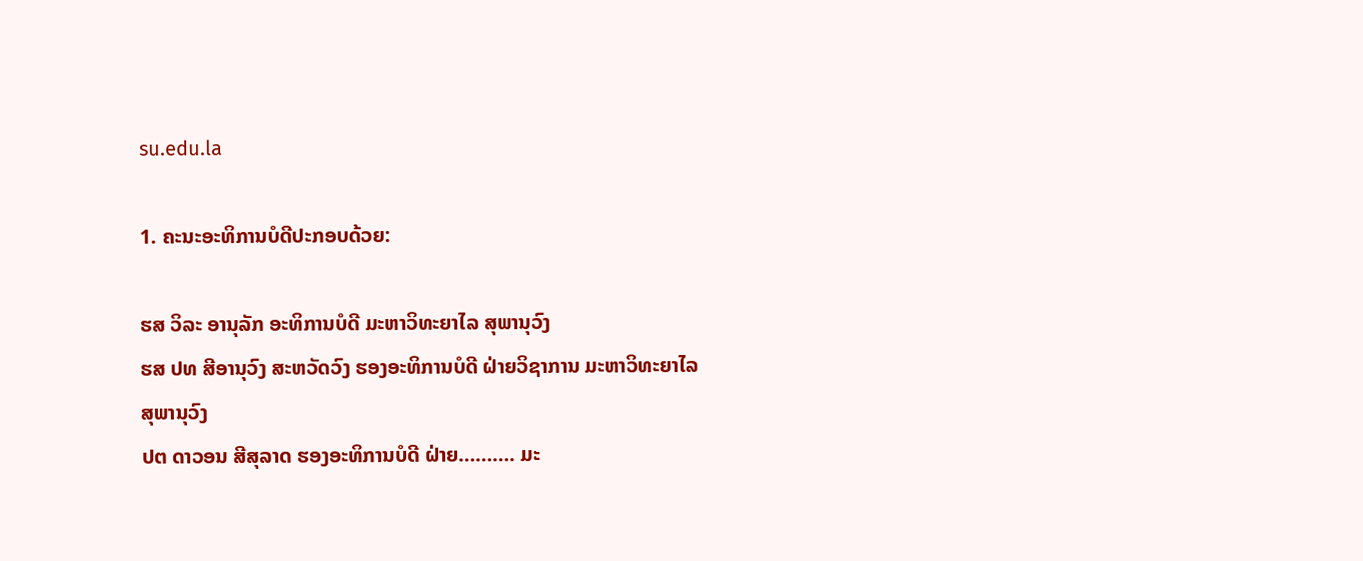su.edu.la

1. ຄະນະອະທິການບໍດີປະກອບດ້ວຍ:

ຮສ ວິລະ ອານຸລັກ ອະທິການບໍດີ ມະຫາວິທະຍາໄລ ສຸພານຸວົງ
ຮສ ປທ ສີອານຸວົງ ສະຫວັດວົງ ຮອງອະທິການບໍດີ ຝ່າຍວິຊາການ ມະຫາວິທະຍາໄລ ສຸພານຸວົງ
ປຕ ດາວອນ ສີສຸລາດ ຮອງອະທິການບໍດີ ຝ່າຍ………. ມະ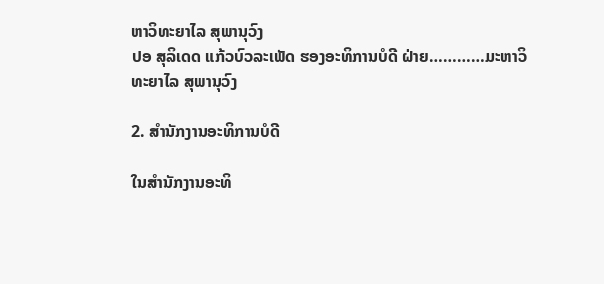ຫາວິທະຍາໄລ ສຸພານຸວົງ
ປອ ສຸລິເດດ ແກ້ວບົວລະເພັດ ຮອງອະທິການບໍດີ ຝ່າຍ…………ມະຫາວິທະຍາໄລ ສຸພານຸວົງ

2. ສຳນັກງານອະທິການບໍດີ

ໃນສຳນັກງານອະທິ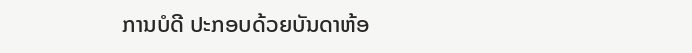ການບໍດີ ປະກອບດ້ວຍບັນດາຫ້ອ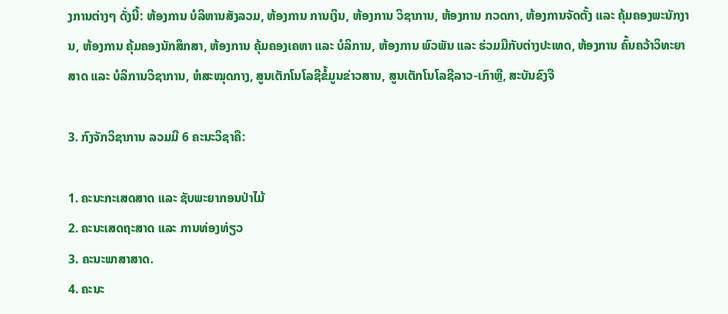ງການຕ່າງໆ ດັ່ງນີ້: ຫ້ອງການ ບໍລິຫານສັງລວມ, ຫ້ອງການ ການເງິນ, ຫ້ອງການ ວິຊາການ, ຫ້ອງການ ກວດກາ, ຫ້ອງການຈັດຕັ້ງ ແລະ ຄຸ້ມຄອງພະນັກງານ, ຫ້ອງການ ຄຸ້ມຄອງນັກສຶກສາ, ຫ້ອງການ ຄຸ້ມຄອງເຄຫາ ແລະ ບໍລິການ, ຫ້ອງການ ພົວພັນ ແລະ ຮ່ວມມືກັບຕ່າງປະເທດ, ຫ້ອງການ ຄົ້ນຄວ້າວິທະຍາສາດ ແລະ ບໍລິການວິຊາການ, ຫໍສະໝຸດກາງ, ສູນເຕັກໂນໂລຊີຂໍ້ມູນຂ່າວສານ, ສູນເຕັກໂນໂລຊີລາວ-ເກົາຫຼີ, ສະບັນຂົງຈື

3. ກົງຈັກວິຊາການ ລວມມີ 6 ຄະນະວິຊາຄື:

1. ຄະນະກະເສດສາດ ແລະ ຊັບພະຍາກອນປ່າໄມ້
2. ຄະນະເສດຖະສາດ ແລະ ການທ່ອງທ່ຽວ
3. ຄະນະພາສາສາດ.
4. ຄະນະ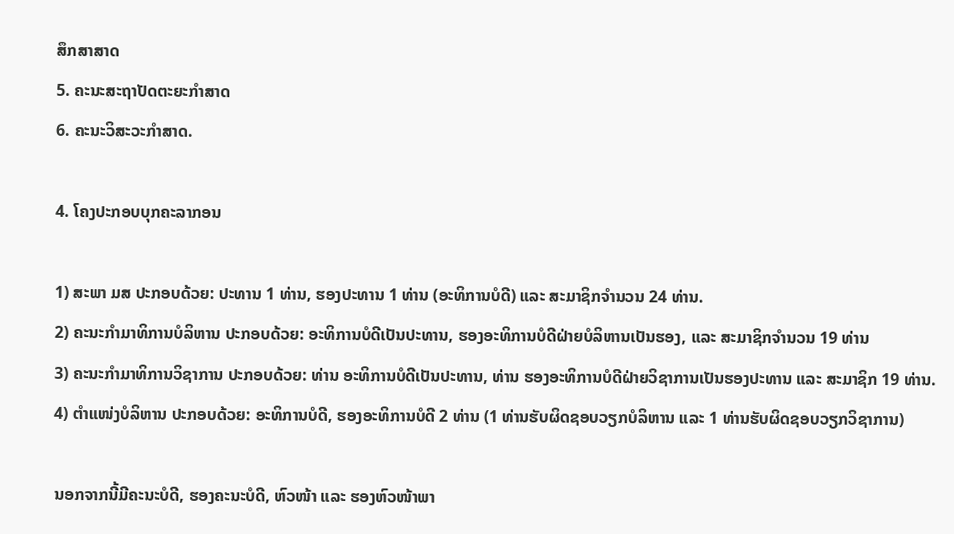ສຶກສາສາດ
5. ຄະນະສະຖາປັດຕະຍະກຳສາດ
6. ຄະນະວິສະວະກຳສາດ.

4. ໂຄງປະກອບບຸກຄະລາກອນ

1) ສະພາ ມສ ປະກອບດ້ວຍ: ປະທານ 1 ທ່ານ, ຮອງປະທານ 1 ທ່ານ (ອະທິການບໍດີ) ແລະ ສະມາຊິກຈຳນວນ 24 ທ່ານ.
2) ຄະນະກຳມາທິການບໍລິຫານ ປະກອບດ້ວຍ: ອະທິການບໍດີເປັນປະທານ, ຮອງອະທິການບໍດີຝ່າຍບໍລິຫານເປັນຮອງ, ແລະ ສະມາຊິກຈຳນວນ 19 ທ່ານ
3) ຄະນະກຳມາທິການວິຊາການ ປະກອບດ້ວຍ: ທ່ານ ອະທິການບໍດີເປັນປະທານ, ທ່ານ ຮອງອະທິການບໍດີຝ່າຍວິຊາການເປັນຮອງປະທານ ແລະ ສະມາຊິກ 19 ທ່ານ.
4) ຕຳແໜ່ງບໍລິຫານ ປະກອບດ້ວຍ: ອະທິການບໍດີ, ຮອງອະທິການບໍດີ 2 ທ່ານ (1 ທ່ານຮັບຜິດຊອບວຽກບໍລິຫານ ແລະ 1 ທ່ານຮັບຜິດຊອບວຽກວິຊາການ)

ນອກຈາກນີ້ມີຄະນະບໍດີ, ຮອງຄະນະບໍດີ, ຫົວໜ້າ ແລະ ຮອງຫົວໜ້າພາ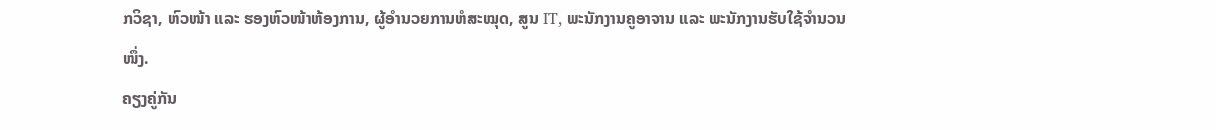ກວິຊາ, ຫົວໜ້າ ແລະ ຮອງຫົວໜ້າຫ້ອງການ, ຜູ້ອຳນວຍການຫໍສະໝຸດ, ສູນ IT, ພະນັກງານຄູອາຈານ ແລະ ພະນັກງານຮັບໃຊ້ຈຳນວນໜຶ່ງ.
ຄຽງຄູ່ກັນ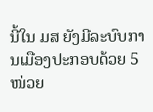ນີ້ໃນ ມສ ຍັງມີລະບົບການເມືອງປະກອບດ້ວຍ 5 ໜ່ວຍ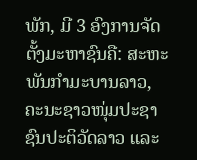ພັກ, ມີ 3 ອົງການຈັດຕັ້ງມະຫາຊົນຄື: ສະຫະພັນກຳມະບານລາວ, ຄະນະຊາວໜຸ່ມປະຊາຊົນປະຕິວັດລາວ ແລະ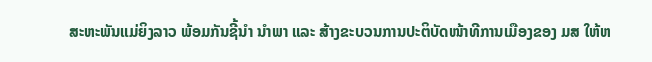ສະຫະພັນແມ່ຍິງລາວ ພ້ອມກັນຊີ້ນຳ ນຳພາ ແລະ ສ້າງຂະບວນການປະຕິບັດໜ້າທີການເມືອງຂອງ ມສ ໃຫ້ຫ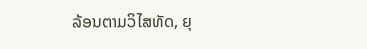ລ້ອນຕາມວິໄສທັດ, ຍຸ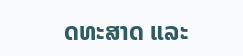ດທະສາດ ແລະ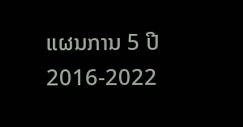ແຜນການ 5 ປີ 2016-2022